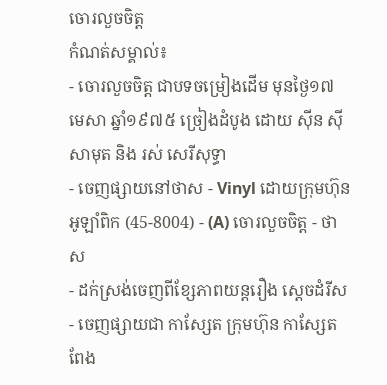ចោរលួចចិត្ត
កំណត់សម្គាល់៖
- ចោរលួចចិត្ត ជាបទចម្រៀងដើម មុនថ្ងៃ១៧ មេសា ឆ្នាំ១៩៧៥ ច្រៀងដំបូង ដោយ ស៊ីន ស៊ីសាមុត និង រស់ សេរីសុទ្ធា
- ចេញផ្សាយនៅថាស - Vinyl ដោយក្រុមហ៊ុន អូឡាំពិក (45-8004) - (A) ចោរលួចចិត្ត - ថាស
- ដក់ស្រង់ចេញពីខ្សែភាពយន្តរឿង ស្ដេចដំរីស
- ចេញផ្សាយជា កាសែ្សត ក្រុមហ៊ុន កាស្សែត ពែង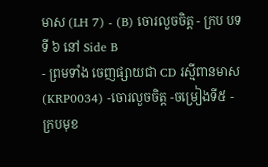មាស (LH 7) - (B) ចោរលួចចិត្ត - ក្រប បទទី ៦ នៅ Side B
- ព្រមទាំង ចេញផ្សាយជា CD រស្មីពានមាស (KRP0034) -ចោរលួចចិត្ត -ចម្រៀងទី៥ - ក្របមុខ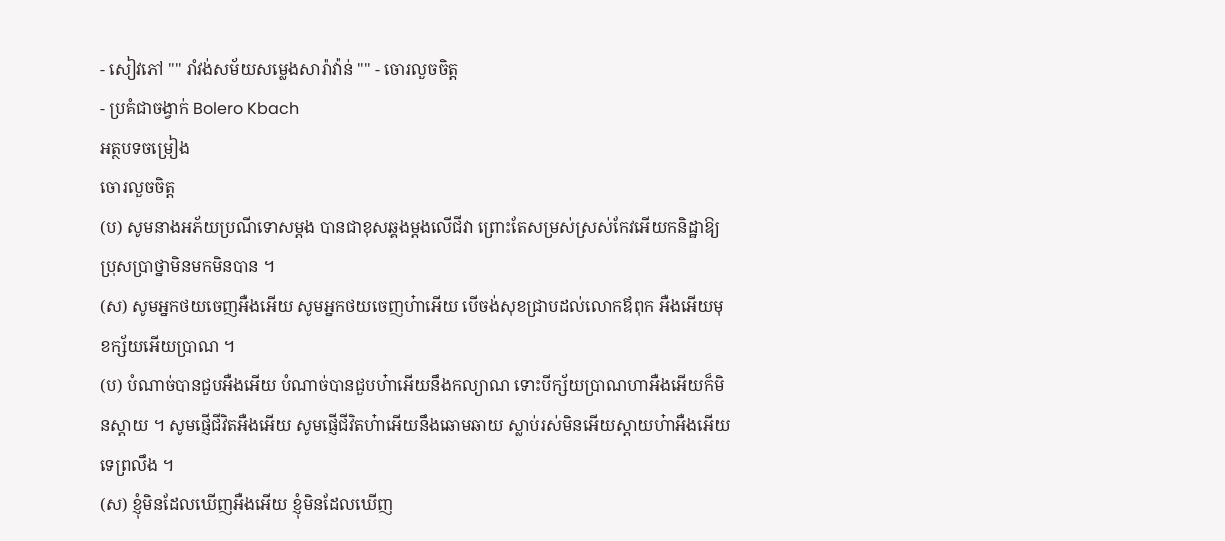- សៀវភៅ "" រាំវង់សម័យសម្លេងសារ៉ាវ៉ាន់ "" - ចោរលួចចិត្ត
- ប្រគំជាចង្វាក់ Bolero Kbach
អត្ថបទចម្រៀង
ចោរលួចចិត្ត
(ប) សូមនាងអភ័យប្រណីទោសម្តង បានជាខុសឆ្គងម្តងលើជីវា ព្រោះតែសម្រស់ស្រស់កែវអើយកនិដ្ឋាឱ្យប្រុសប្រាថ្នាមិនមកមិនបាន ។
(ស) សូមអ្នកថយចេញអឺងអើយ សូមអ្នកថយចេញហ៎ាអើយ បើចង់សុខជ្រាបដល់លោកឪពុក អឺងអើយមុខក្ស័យអើយប្រាណ ។
(ប) បំណាច់បានជួបអឺងអើយ បំណាច់បានជួបហ៎ាអើយនឹងកល្យាណ ទោះបីក្ស័យប្រាណហាអឺងអើយក៏មិនស្តាយ ។ សូមផ្ញើជីវិតអឺងអើយ សូមផ្ញើជីវិតហ៎ាអើយនឹងឆោមឆាយ ស្លាប់រស់មិនអើយស្តាយហ៎ាអឺងអើយទេព្រលឹង ។
(ស) ខ្ញុំមិនដែលឃើញអឺងអើយ ខ្ញុំមិនដែលឃើញ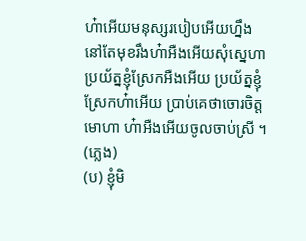ហ៎ាអើយមនុស្សរបៀបអើយហ្នឹង នៅតែមុខរឹងហ៎ាអឺងអើយសុំស្នេហាប្រយ័ត្នខ្ញុំស្រែកអឺងអើយ ប្រយ័ត្នខ្ញុំស្រែកហ៎ាអើយ ប្រាប់គេថាចោរចិត្តមោហា ហ៎ាអឺងអើយចូលចាប់ស្រី ។
(ភ្លេង)
(ប) ខ្ញុំមិ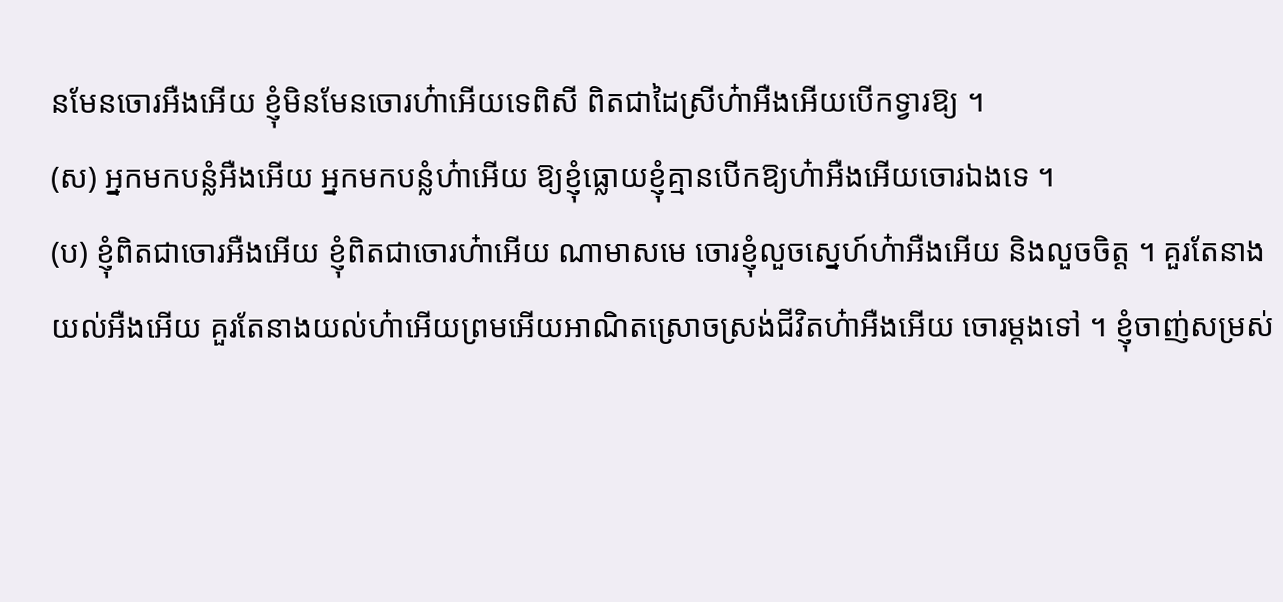នមែនចោរអឺងអើយ ខ្ញុំមិនមែនចោរហ៎ាអើយទេពិសី ពិតជាដៃស្រីហ៎ាអឺងអើយបើកទ្វារឱ្យ ។
(ស) អ្នកមកបន្លំអឺងអើយ អ្នកមកបន្លំហ៎ាអើយ ឱ្យខ្ញុំធ្លោយខ្ញុំគ្មានបើកឱ្យហ៎ាអឺងអើយចោរឯងទេ ។
(ប) ខ្ញុំពិតជាចោរអឺងអើយ ខ្ញុំពិតជាចោរហ៎ាអើយ ណាមាសមេ ចោរខ្ញុំលួចស្នេហ៍ហ៎ាអឺងអើយ និងលួចចិត្ត ។ គួរតែនាងយល់អឺងអើយ គួរតែនាងយល់ហ៎ាអើយព្រមអើយអាណិតស្រោចស្រង់ជីវិតហ៎ាអឺងអើយ ចោរម្តងទៅ ។ ខ្ញុំចាញ់សម្រស់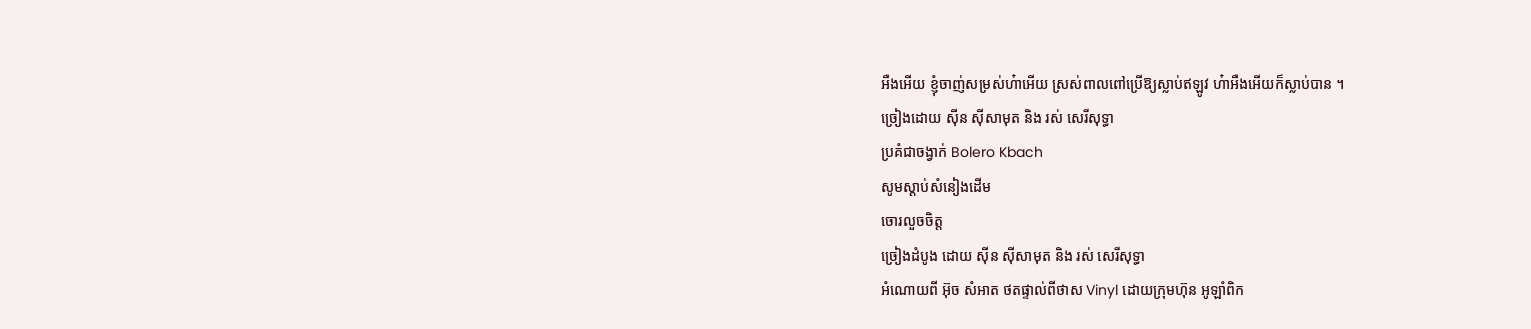អឺងអើយ ខ្ញុំចាញ់សម្រស់ហ៎ាអើយ ស្រស់ពាលពៅប្រើឱ្យស្លាប់ឥឡូវ ហ៎ាអឺងអើយក៏ស្លាប់បាន ។
ច្រៀងដោយ ស៊ីន ស៊ីសាមុត និង រស់ សេរីសុទ្ធា
ប្រគំជាចង្វាក់ Bolero Kbach
សូមស្ដាប់សំនៀងដើម
ចោរលួចចិត្ត
ច្រៀងដំបូង ដោយ ស៊ីន ស៊ីសាមុត និង រស់ សេរីសុទ្ធា
អំណោយពី អ៊ុច សំអាត ថតផ្ទាល់ពីថាស Vinyl ដោយក្រុមហ៊ុន អូឡាំពិក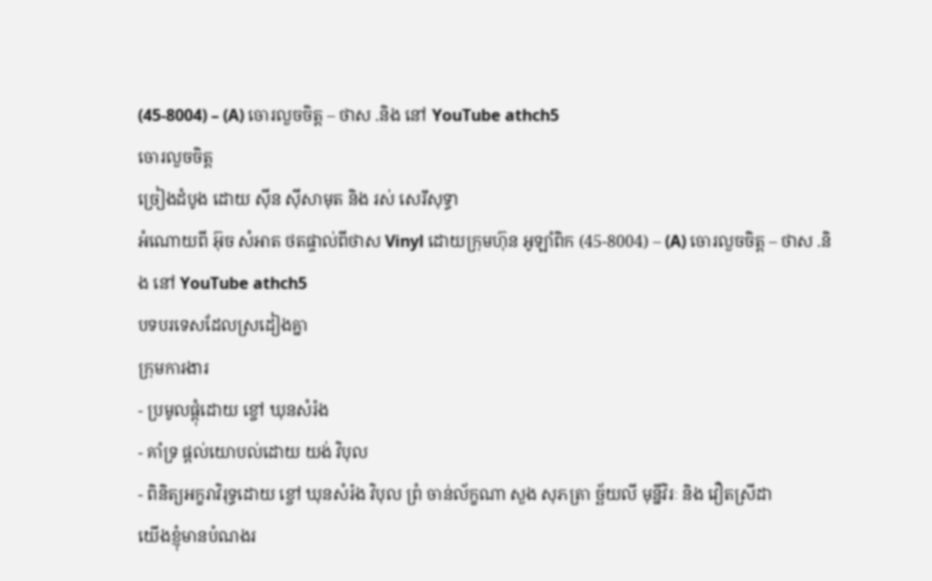(45-8004) – (A) ចោរលួចចិត្ត – ថាស .និង នៅ YouTube athch5
ចោរលួចចិត្ត
ច្រៀងដំបូង ដោយ ស៊ីន ស៊ីសាមុត និង រស់ សេរីសុទ្ធា
អំណោយពី អ៊ុច សំអាត ថតផ្ទាល់ពីថាស Vinyl ដោយក្រុមហ៊ុន អូឡាំពិក (45-8004) – (A) ចោរលួចចិត្ត – ថាស .និង នៅ YouTube athch5
បទបរទេសដែលស្រដៀងគ្នា
ក្រុមការងារ
- ប្រមូលផ្ដុំដោយ ខ្ចៅ ឃុនសំរ៉ង
- គាំទ្រ ផ្ដល់យោបល់ដោយ យង់ វិបុល
- ពិនិត្យអក្ខរាវិរុទ្ធដោយ ខ្ចៅ ឃុនសំរ៉ង វិបុល ព្រំ ចាន់ល័ក្ខណា សួង សុភត្រា ច្ឆ័យលី មុន្នីវិរៈ និង វឿតស្រីដា
យើងខ្ញុំមានបំណងរ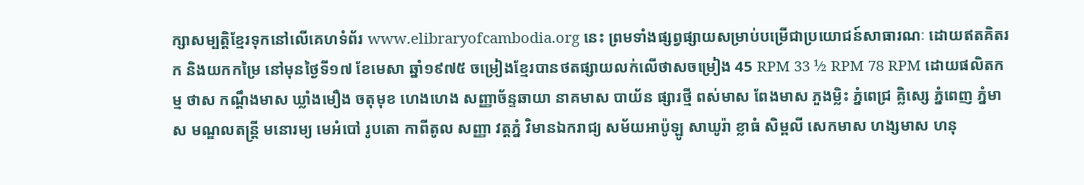ក្សាសម្បត្តិខ្មែរទុកនៅលើគេហទំព័រ www.elibraryofcambodia.org នេះ ព្រមទាំងផ្សព្វផ្សាយសម្រាប់បម្រើជាប្រយោជន៍សាធារណៈ ដោយឥតគិតរក និងយកកម្រៃ នៅមុនថ្ងៃទី១៧ ខែមេសា ឆ្នាំ១៩៧៥ ចម្រៀងខ្មែរបានថតផ្សាយលក់លើថាសចម្រៀង 45 RPM 33 ½ RPM 78 RPM ដោយផលិតកម្ម ថាស កណ្ដឹងមាស ឃ្លាំងមឿង ចតុមុខ ហេងហេង សញ្ញាច័ន្ទឆាយា នាគមាស បាយ័ន ផ្សារថ្មី ពស់មាស ពែងមាស ភួងម្លិះ ភ្នំពេជ្រ គ្លិស្សេ ភ្នំពេញ ភ្នំមាស មណ្ឌលតន្រ្តី មនោរម្យ មេអំបៅ រូបតោ កាពីតូល សញ្ញា វត្តភ្នំ វិមានឯករាជ្យ សម័យអាប៉ូឡូ សាឃូរ៉ា ខ្លាធំ សិម្ពលី សេកមាស ហង្សមាស ហនុ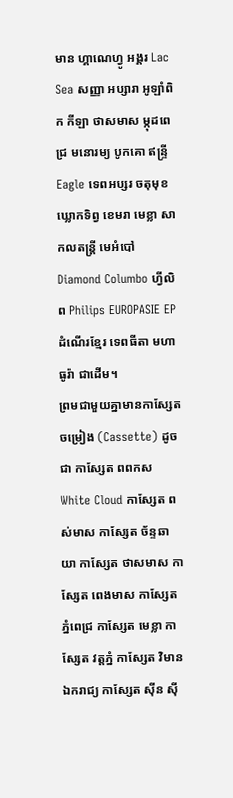មាន ហ្គាណេហ្វូ អង្គរ Lac Sea សញ្ញា អប្សារា អូឡាំពិក កីឡា ថាសមាស ម្កុដពេជ្រ មនោរម្យ បូកគោ ឥន្ទ្រី Eagle ទេពអប្សរ ចតុមុខ ឃ្លោកទិព្វ ខេមរា មេខ្លា សាកលតន្ត្រី មេអំបៅ Diamond Columbo ហ្វីលិព Philips EUROPASIE EP ដំណើរខ្មែរ ទេពធីតា មហាធូរ៉ា ជាដើម។
ព្រមជាមួយគ្នាមានកាសែ្សតចម្រៀង (Cassette) ដូចជា កាស្សែត ពពកស White Cloud កាស្សែត ពស់មាស កាស្សែត ច័ន្ទឆាយា កាស្សែត ថាសមាស កាស្សែត ពេងមាស កាស្សែត ភ្នំពេជ្រ កាស្សែត មេខ្លា កាស្សែត វត្តភ្នំ កាស្សែត វិមានឯករាជ្យ កាស្សែត ស៊ីន ស៊ី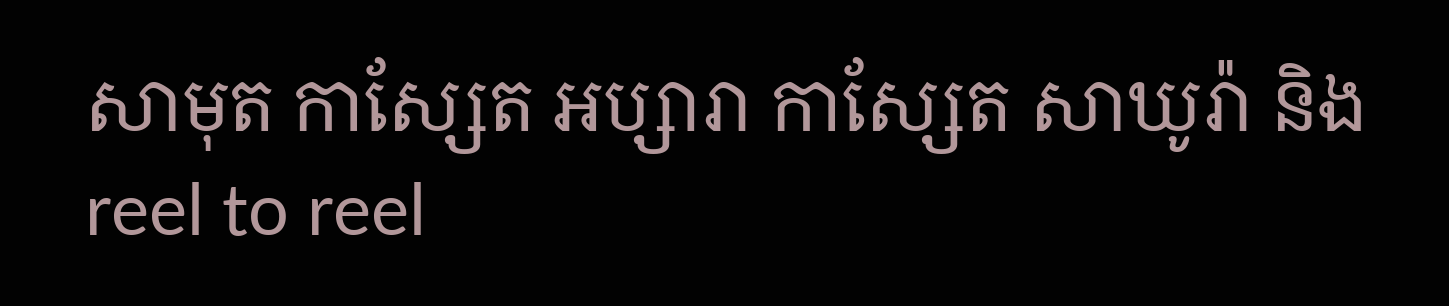សាមុត កាស្សែត អប្សារា កាស្សែត សាឃូរ៉ា និង reel to reel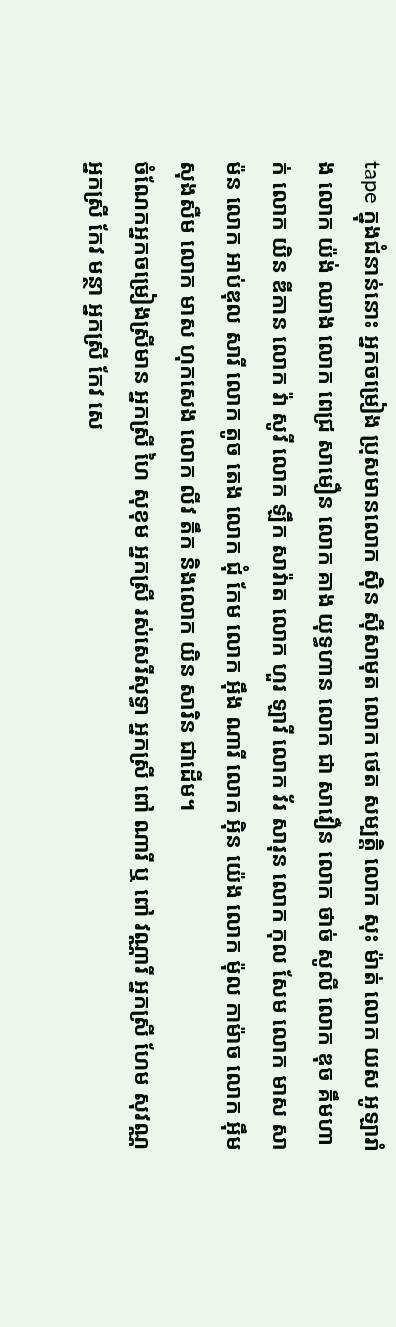tape ក្នុងជំនាន់នោះ អ្នកចម្រៀង ប្រុសមានលោក ស៊ិន ស៊ីសាមុត លោក ថេត សម្បត្តិ លោក សុះ ម៉ាត់ លោក យស អូឡារាំង លោក យ៉ង់ ឈាង លោក ពេជ្រ សាមឿន លោក គាង យុទ្ធហាន លោក ជា សាវឿន លោក ថាច់ សូលី លោក ឌុច គឹមហាក់ លោក យិន ឌីកាន លោក វ៉ា សូវី លោក ឡឹក សាវ៉ាត លោក ហួរ ឡាវី លោក វ័រ សារុន លោក កុល សែម លោក មាស សាម៉ន លោក អាប់ឌុល សារី លោក តូច តេង លោក ជុំ កែម លោក អ៊ឹង ណារី លោក អ៊ិន យ៉េង លោក ម៉ុល កាម៉ាច លោក អ៊ឹម សុងសឺម លោក មាស ហុកសេង លោក លីវ តឹក និងលោក យិន សារិន ជាដើម។
ចំណែកអ្នកចម្រៀងស្រីមាន អ្នកស្រី ហៃ សុខុម អ្នកស្រី រស់សេរីសុទ្ធា អ្នកស្រី ពៅ ណារី ឬ ពៅ វណ្ណារី អ្នកស្រី ហែម សុវណ្ណ អ្នកស្រី កែវ មន្ថា អ្នកស្រី កែវ សេ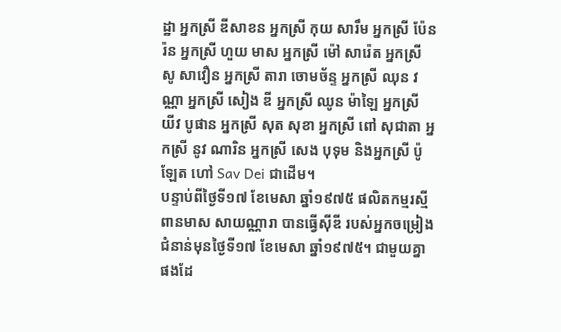ដ្ឋា អ្នកស្រី ឌីសាខន អ្នកស្រី កុយ សារឹម អ្នកស្រី ប៉ែនរ៉ន អ្នកស្រី ហួយ មាស អ្នកស្រី ម៉ៅ សារ៉េត អ្នកស្រី សូ សាវឿន អ្នកស្រី តារា ចោមច័ន្ទ អ្នកស្រី ឈុន វណ្ណា អ្នកស្រី សៀង ឌី អ្នកស្រី ឈូន ម៉ាឡៃ អ្នកស្រី យីវ បូផាន អ្នកស្រី សុត សុខា អ្នកស្រី ពៅ សុជាតា អ្នកស្រី នូវ ណារិន អ្នកស្រី សេង បុទុម និងអ្នកស្រី ប៉ូឡែត ហៅ Sav Dei ជាដើម។
បន្ទាប់ពីថ្ងៃទី១៧ ខែមេសា ឆ្នាំ១៩៧៥ ផលិតកម្មរស្មីពានមាស សាយណ្ណារា បានធ្វើស៊ីឌី របស់អ្នកចម្រៀងជំនាន់មុនថ្ងៃទី១៧ ខែមេសា ឆ្នាំ១៩៧៥។ ជាមួយគ្នាផងដែ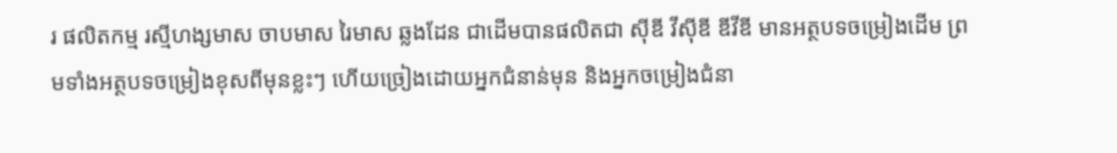រ ផលិតកម្ម រស្មីហង្សមាស ចាបមាស រៃមាស ឆ្លងដែន ជាដើមបានផលិតជា ស៊ីឌី វីស៊ីឌី ឌីវីឌី មានអត្ថបទចម្រៀងដើម ព្រមទាំងអត្ថបទចម្រៀងខុសពីមុនខ្លះៗ ហើយច្រៀងដោយអ្នកជំនាន់មុន និងអ្នកចម្រៀងជំនា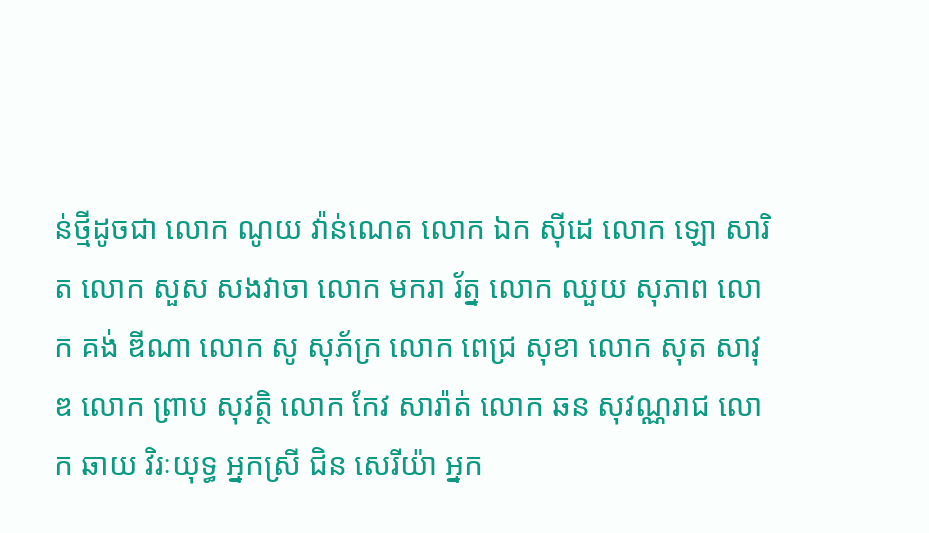ន់ថ្មីដូចជា លោក ណូយ វ៉ាន់ណេត លោក ឯក ស៊ីដេ លោក ឡោ សារិត លោក សួស សងវាចា លោក មករា រ័ត្ន លោក ឈួយ សុភាព លោក គង់ ឌីណា លោក សូ សុភ័ក្រ លោក ពេជ្រ សុខា លោក សុត សាវុឌ លោក ព្រាប សុវត្ថិ លោក កែវ សារ៉ាត់ លោក ឆន សុវណ្ណរាជ លោក ឆាយ វិរៈយុទ្ធ អ្នកស្រី ជិន សេរីយ៉ា អ្នក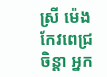ស្រី ម៉េង កែវពេជ្រចិន្តា អ្នក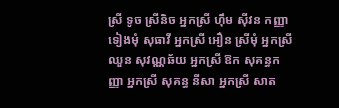ស្រី ទូច ស្រីនិច អ្នកស្រី ហ៊ឹម ស៊ីវន កញ្ញា ទៀងមុំ សុធាវី អ្នកស្រី អឿន ស្រីមុំ អ្នកស្រី ឈួន សុវណ្ណឆ័យ អ្នកស្រី ឱក សុគន្ធកញ្ញា អ្នកស្រី សុគន្ធ នីសា អ្នកស្រី សាត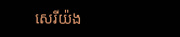សេរីយ៉ង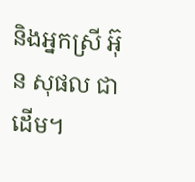និងអ្នកស្រី អ៊ុន សុផល ជាដើម។